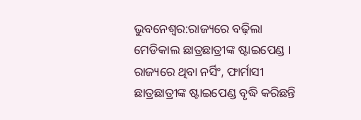ଭୁବନେଶ୍ବର:ରାଜ୍ୟରେ ବଢ଼ିଲା ମେଡିକାଲ ଛାତ୍ରଛାତ୍ରୀଙ୍କ ଷ୍ଟାଇପେଣ୍ଡ । ରାଜ୍ୟରେ ଥିବା ନର୍ସିଂ, ଫାର୍ମାସୀ ଛାତ୍ରଛାତ୍ରୀଙ୍କ ଷ୍ଟାଇପେଣ୍ଡ ବୃଦ୍ଧି କରିଛନ୍ତି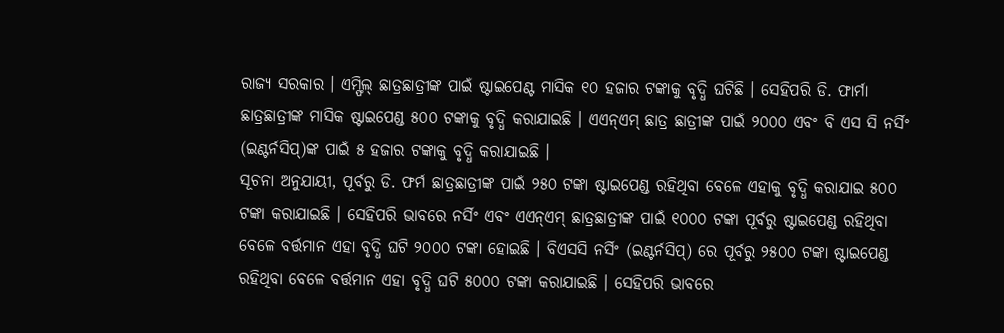ରାଜ୍ୟ ସରକାର । ଏମ୍ଫିଲ୍ ଛାତ୍ରଛାତ୍ରୀଙ୍କ ପାଇଁ ଷ୍ଟାଇପେଣ୍ଟ ମାସିକ ୧୦ ହଜାର ଟଙ୍କାକୁ ବୃଦ୍ଧି ଘଟିଛି । ସେହିପରି ଡି. ଫାର୍ମା ଛାତ୍ରଛାତ୍ରୀଙ୍କ ମାସିକ ଷ୍ଟାଇପେଣ୍ଡ ୫୦୦ ଟଙ୍କାକୁ ବୃଦ୍ଧି କରାଯାଇଛି । ଏଏନ୍ଏମ୍ ଛାତ୍ର ଛାତ୍ରୀଙ୍କ ପାଇଁ ୨୦୦୦ ଏବଂ ବି ଏସ ସି ନର୍ସିଂ (ଇଣ୍ଟର୍ନସିପ୍)ଙ୍କ ପାଇଁ ୫ ହଜାର ଟଙ୍କାକୁ ବୃଦ୍ଧି କରାଯାଇଛି ।
ସୂଚନା ଅନୁଯାୟୀ, ପୂର୍ବରୁ ଡି. ଫର୍ମ ଛାତ୍ରଛାତ୍ରୀଙ୍କ ପାଇଁ ୨୫୦ ଟଙ୍କା ଷ୍ଟାଇପେଣ୍ଡ ରହିଥିବା ବେଳେ ଏହାକୁ ବୃଦ୍ଧି କରାଯାଇ ୫୦୦ ଟଙ୍କା କରାଯାଇଛି । ସେହିପରି ଭାବରେ ନର୍ସିଂ ଏବଂ ଏଏନ୍ଏମ୍ ଛାତ୍ରଛାତ୍ରୀଙ୍କ ପାଇଁ ୧୦୦୦ ଟଙ୍କା ପୂର୍ବରୁ ଷ୍ଟାଇପେଣ୍ଡ ରହିଥିବା ବେଳେ ବର୍ତ୍ତମାନ ଏହା ବୃଦ୍ଧି ଘଟି ୨୦୦୦ ଟଙ୍କା ହୋଇଛି । ବିଏସସି ନର୍ସିଂ (ଇଣ୍ଟର୍ନସିପ୍) ରେ ପୂର୍ବରୁ ୨୫୦୦ ଟଙ୍କା ଷ୍ଟାଇପେଣ୍ଡ ରହିଥିବା ବେଳେ ବର୍ତ୍ତମାନ ଏହା ବୃଦ୍ଧି ଘଟି ୫୦୦୦ ଟଙ୍କା କରାଯାଇଛି । ସେହିପରି ଭାବରେ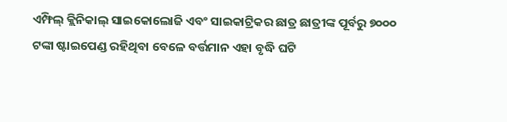ଏମ୍ଫିଲ୍ କ୍ଲିନିକାଲ୍ ସାଇକୋଲୋଜି ଏବଂ ସାଇକାଟ୍ରିକର ଛାତ୍ର ଛାତ୍ରୀଙ୍କ ପୂର୍ବରୁ ୭୦୦୦ ଟଙ୍କା ଷ୍ଟାଇପେଣ୍ଡ ରହିଥିବା ବେଳେ ବର୍ତ୍ତମାନ ଏହା ବୃଦ୍ଧି ଘଟି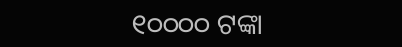୧୦୦୦୦ ଟଙ୍କା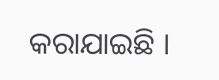କରାଯାଇଛି ।